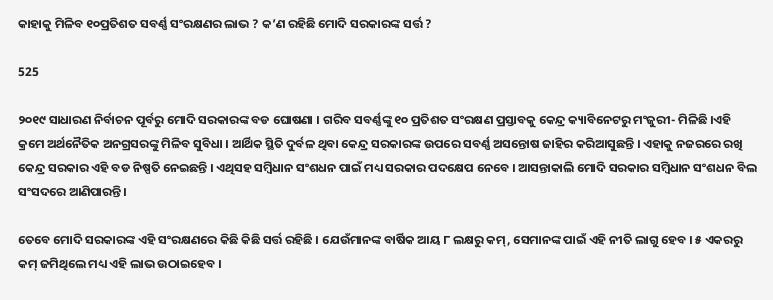କାହାକୁ ମିଳିବ ୧୦ପ୍ରତିଶତ ସବର୍ଣ୍ଣ ସଂରକ୍ଷଣର ଲାଭ ? କ’ଣ ରହିଛି ମୋଦି ସରକାରଙ୍କ ସର୍ତ୍ତ ?

525

୨୦୧୯ ସାଧାରଣ ନିର୍ବାଚନ ପୂର୍ବରୁ ମୋଦି ସରକାରଙ୍କ ବଡ ଘୋଷଣା । ଗରିବ ସବର୍ଣ୍ଣଙ୍କୁ ୧୦ ପ୍ରତିଶତ ସଂରକ୍ଷଣ ପ୍ରସ୍ତାବକୁ କେନ୍ଦ୍ର କ୍ୟାବିନେଟରୁ ମଂଜୁରୀ- ମିଳିଛି ।ଏହି କ୍ରମେ ଅର୍ଥନୈତିକ ଅନଗ୍ରସରଙ୍କୁ ମିଳିବ ସୁବିଧା । ଆର୍ଥିକ ସ୍ଥିତି ଦୁର୍ବଳ ଥିବା କେନ୍ଦ୍ର ସରକାରଙ୍କ ଉପରେ ସବର୍ଣ୍ଣ ଅସନ୍ତୋଷ ଜାହିର କରିଆସୁଛନ୍ତି । ଏହାକୁ ନଜରରେ ରଖି କେନ୍ଦ୍ର ସରକାର ଏହି ବଡ ନିଷ୍ପତି ନେଇଛନ୍ତି । ଏଥିସହ ସମ୍ବିଧାନ ସଂଶଧନ ପାଇଁ ମଧ୍ୟ ସରକାର ପଦକ୍ଷେପ ନେବେ । ଆସନ୍ତାକାଲି ମୋଦି ସରକାର ସମ୍ବିଧାନ ସଂଶଧନ ବିଲ ସଂସଦରେ ଆଣିପାରନ୍ତି ।

ତେବେ ମୋଦି ସରକାରଙ୍କ ଏହି ସଂରକ୍ଷଣରେ କିଛି କିଛି ସର୍ତ୍ତ ରହିଛି । ଯେଉଁମାନଙ୍କ ବାର୍ଷିକ ଆୟ ୮ ଲକ୍ଷରୁ କମ୍, ସେମାନଙ୍କ ପାଇଁ ଏହି ନୀତି ଲାଗୁ ହେବ । ୫ ଏକରରୁ କମ୍ ଜମିଥିଲେ ମଧ୍ୟ ଏହି ଲାଭ ଉଠାଇହେବ ।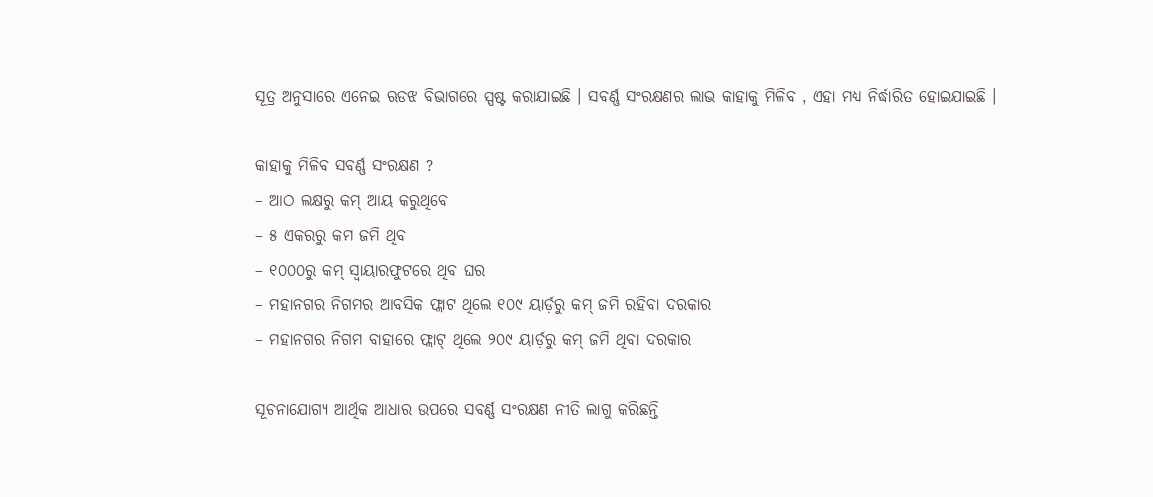ସୂତ୍ର ଅନୁସାରେ ଏନେଇ ଋଡଝ ବିଭାଗରେ ସ୍ପଷ୍ଟ କରାଯାଇଛି । ସବର୍ଣ୍ଣ ସଂରକ୍ଷଣର ଲାଭ କାହାକୁ ମିଳିବ , ଏହା ମଧ୍ୟ ନିର୍ଦ୍ଧାରିତ ହୋଇଯାଇଛି ।

କାହାକୁ ମିଳିବ ସବର୍ଣ୍ଣ ସଂରକ୍ଷଣ ?
– ଆଠ ଲକ୍ଷରୁ କମ୍ ଆୟ କରୁଥିବେ
– ୫ ଏକରରୁ କମ ଜମି ଥିବ
– ୧୦୦୦ରୁ କମ୍ ସ୍ୱାୟାରଫୁଟରେ ଥିବ ଘର
– ମହାନଗର ନିଗମର ଆବସିକ ଫ୍ଲାଟ ଥିଲେ ୧୦୯ ୟାର୍ଡ଼ରୁ କମ୍ ଜମି ରହିବା ଦରକାର
– ମହାନଗର ନିଗମ ବାହାରେ ଫ୍ଲାଟ୍ ଥିଲେ ୨୦୯ ୟାର୍ଡ଼ରୁ କମ୍ ଜମି ଥିବା ଦରକାର

ସୂଚନାଯୋଗ୍ୟ ଆର୍ଥିକ ଆଧାର ଉପରେ ସବର୍ଣ୍ଣ ସଂରକ୍ଷଣ ନୀତି ଲାଗୁ କରିଛନ୍ତି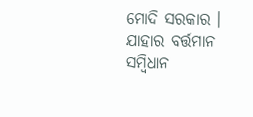ମୋଦି ସରକାର । ଯାହାର ବର୍ତ୍ତମାନ ସମ୍ବିଧାନ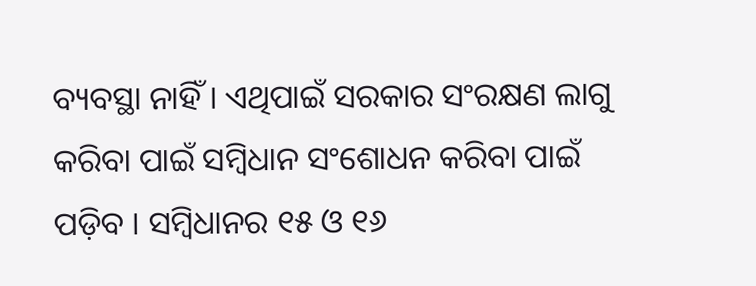ବ୍ୟବସ୍ଥା ନାହିଁ । ଏଥିପାଇଁ ସରକାର ସଂରକ୍ଷଣ ଲାଗୁ କରିବା ପାଇଁ ସମ୍ବିଧାନ ସଂଶୋଧନ କରିବା ପାଇଁ ପଡ଼ିବ । ସମ୍ବିଧାନର ୧୫ ଓ ୧୬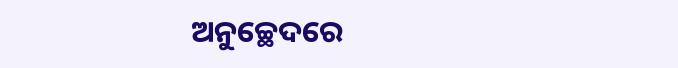ଅନୁଚ୍ଛେଦରେ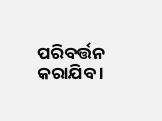ପରିବର୍ତ୍ତନ କରାଯିବ ।